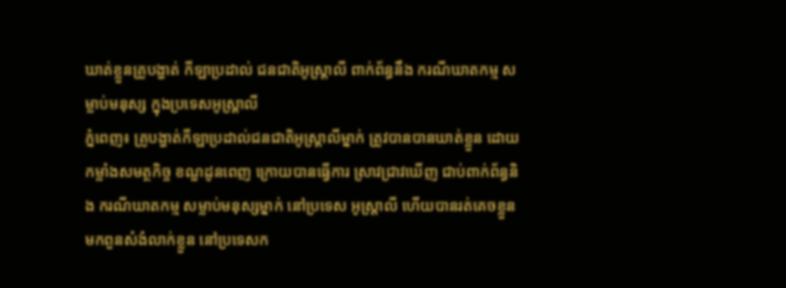ឃាត់ខ្លួនគ្រូបង្ហាត់ កីឡាប្រដាល់ ជនជាតិអូស្រ្តាលី ពាក់ព័ន្ធនឹង ករណីឃាតកម្ម សម្លាប់មនុស្ស ក្នុងប្រទេសអូស្ត្រាលី
ភ្នំពេញ៖ គ្រូបង្ហាត់កីឡាប្រដាល់ជនជាតិអូស្រ្តាលីម្នាក់ ត្រូវបានបានឃាត់ខ្លួន ដោយកម្លាំងសមត្ថកិច្ច ខណ្ឌដូនពេញ ក្រោយបានធ្វើការ ស្រាវជ្រាវឃើញ ជាប់ពាក់ព័ន្ធនិង ករណីឃាតកម្ម សម្លាប់មនុស្សម្នាក់ នៅប្រទេស អូស្ត្រាលី ហើយបានរត់គេចខ្លួន មកពួនសំងំលាក់ខ្លួន នៅប្រទេសក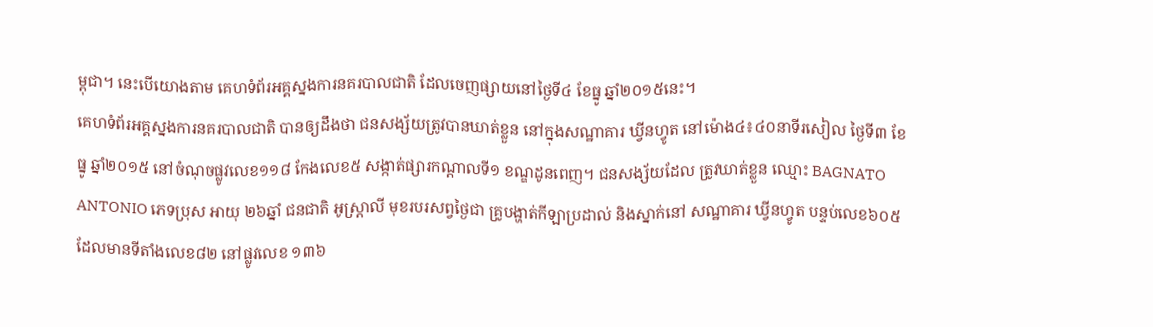ម្ពុជា។ នេះបើយោងតាម គេហទំព័រអគ្គស្នងការនគរបាលជាតិ ដែលចេញផ្សាយនៅថ្ងៃទី៤ ខែធ្នូ ឆ្នាំ២០១៥នេះ។
គេហទំព័រអគ្គស្នងការនគរបាលជាតិ បានឲ្យដឹងថា ជនសង្ស័យត្រូវបានឃាត់ខ្លួន នៅក្នុងសណ្ឋាគារ ឃ្វីនហ្វូត នៅម៉ោង៤៖៤០នាទីរសៀល ថ្ងៃទី៣ ខែធ្នូ ឆ្នាំ២០១៥ នៅចំណុចផ្លូវលេខ១១៨ កែងលេខ៥ សង្កាត់ផ្សារកណ្តាលទី១ ខណ្ឌដូនពេញ។ ជនសង្ស័យដែល ត្រូវឃាត់ខ្លួន ឈ្មោះ BAGNATO ANTONIO ភេទប្រុស អាយុ ២៦ឆ្នាំ ជនជាតិ អូស្ត្រាលី មុខរបរសព្វថ្ងៃជា គ្រូបង្ហាត់កីឡាប្រដាល់ និងស្នាក់នៅ សណ្ឋាគារ ឃ្វីនហ្វូត បន្ទប់លេខ៦០៥ ដែលមានទីតាំងលេខ៨២ នៅផ្លូវលេខ ១៣៦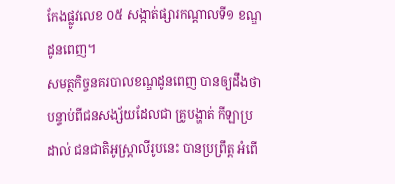កែងផ្លូវលេខ ០៥ សង្កាត់ផ្សារកណ្តាលទី១ ខណ្ឌដូនពេញ។
សមត្ថកិច្ចនគរបាលខណ្ឌដូនពេញ បានឲ្យដឹងថា បន្ទាប់ពីជនសង្ស័យដែលជា គ្រូបង្ហាត់ កីឡាប្រដាល់ ជនជាតិអូស្ត្រាលីរូបនេះ បានប្រព្រឹត្ត អំពើ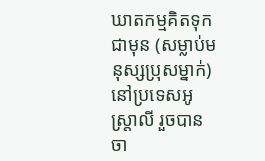ឃាតកម្មគិតទុកជាមុន (សម្លាប់មនុស្សប្រុសម្នាក់) នៅប្រទេសអូស្ត្រាលី រួចបានចា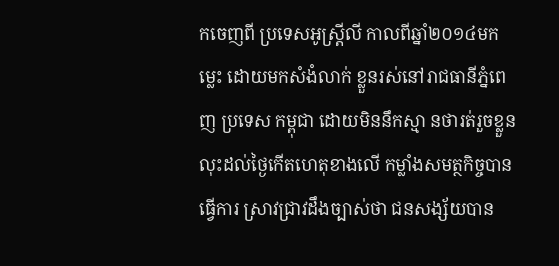កចេញពី ប្រទេសអូស្ត្រីលី កាលពីឆ្នាំ២០១៤មកម្លេះ ដោយមកសំងំលាក់ ខ្លួនរស់នៅរាជធានីភ្នំពេញ ប្រទេស កម្ពុជា ដោយមិននឹកស្មា នថារត់រួចខ្លួន លុះដល់ថ្ងៃកើតហេតុខាងលើ កម្លាំងសមត្ថកិច្ចបានធ្វើការ ស្រាវជ្រាវដឹងច្បាស់ថា ជនសង្ស័យបាន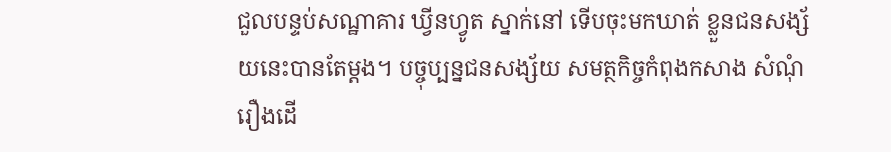ជួលបន្ទប់សណ្ឋាគារ ឃ្វីនហ្វូត ស្នាក់នៅ ទើបចុះមកឃាត់ ខ្លួនជនសង្ស័យនេះបានតែម្តង។ បច្ចុប្បន្នជនសង្ស័យ សមត្ថកិច្ចកំពុងកសាង សំណុំរឿងដើ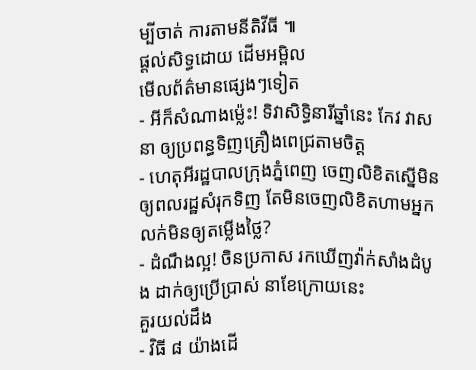ម្បីចាត់ ការតាមនីតិវីធី ៕
ផ្តល់សិទ្ធដោយ ដើមអម្ពិល
មើលព័ត៌មានផ្សេងៗទៀត
- អីក៏សំណាងម្ល៉េះ! ទិវាសិទ្ធិនារីឆ្នាំនេះ កែវ វាសនា ឲ្យប្រពន្ធទិញគ្រឿងពេជ្រតាមចិត្ត
- ហេតុអីរដ្ឋបាលក្រុងភ្នំពេញ ចេញលិខិតស្នើមិនឲ្យពលរដ្ឋសំរុកទិញ តែមិនចេញលិខិតហាមអ្នកលក់មិនឲ្យតម្លើងថ្លៃ?
- ដំណឹងល្អ! ចិនប្រកាស រកឃើញវ៉ាក់សាំងដំបូង ដាក់ឲ្យប្រើប្រាស់ នាខែក្រោយនេះ
គួរយល់ដឹង
- វិធី ៨ យ៉ាងដើ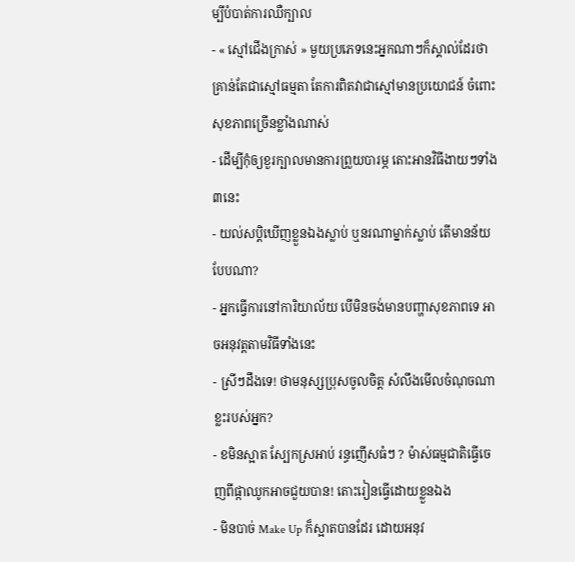ម្បីបំបាត់ការឈឺក្បាល
- « ស្មៅជើងក្រាស់ » មួយប្រភេទនេះអ្នកណាៗក៏ស្គាល់ដែរថា គ្រាន់តែជាស្មៅធម្មតា តែការពិតវាជាស្មៅមានប្រយោជន៍ ចំពោះសុខភាពច្រើនខ្លាំងណាស់
- ដើម្បីកុំឲ្យខួរក្បាលមានការព្រួយបារម្ភ តោះអានវិធីងាយៗទាំង៣នេះ
- យល់សប្តិឃើញខ្លួនឯងស្លាប់ ឬនរណាម្នាក់ស្លាប់ តើមានន័យបែបណា?
- អ្នកធ្វើការនៅការិយាល័យ បើមិនចង់មានបញ្ហាសុខភាពទេ អាចអនុវត្តតាមវិធីទាំងនេះ
- ស្រីៗដឹងទេ! ថាមនុស្សប្រុសចូលចិត្ត សំលឹងមើលចំណុចណាខ្លះរបស់អ្នក?
- ខមិនស្អាត ស្បែកស្រអាប់ រន្ធញើសធំៗ ? ម៉ាស់ធម្មជាតិធ្វើចេញពីផ្កាឈូកអាចជួយបាន! តោះរៀនធ្វើដោយខ្លួនឯង
- មិនបាច់ Make Up ក៏ស្អាតបានដែរ ដោយអនុវ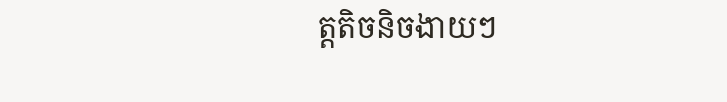ត្តតិចនិចងាយៗ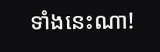ទាំងនេះណា!